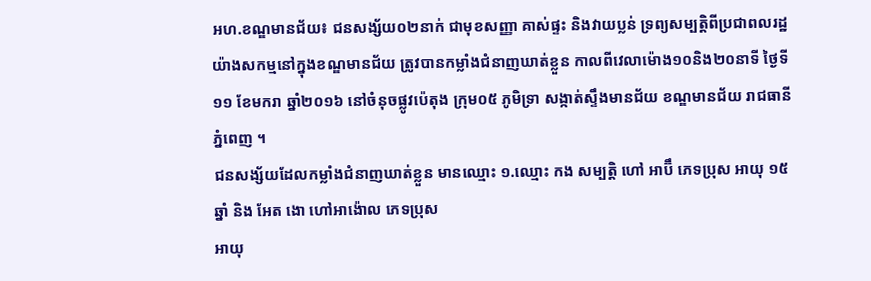អហ.ខណ្ឌមានជ័យ៖ ជនសង្ស័យ០២នាក់ ជាមុខសញ្ញា គាស់ផ្ទះ និងវាយប្លន់ ទ្រព្យសម្បត្តិពីប្រជាពលរដ្ឋ យ៉ាងសកម្មនៅក្នុងខណ្ឌមានជ័យ ត្រូវបានកម្លាំងជំនាញឃាត់ខ្លួន កាលពីវេលាម៉ោង១០និង២០នាទី ថ្ងៃទី១១ ខែមករា ឆ្នាំ២០១៦ នៅចំនុចផ្លូវប៉េតុង ក្រុម០៥ ភូមិទ្រា សង្កាត់ស្ទឹងមានជ័យ ខណ្ឌមានជ័យ រាជធានីភ្នំពេញ ។
ជនសង្ស័យដែលកម្លាំងជំនាញឃាត់ខ្លួន មានឈ្មោះ ១.ឈ្មោះ កង សម្បត្តិ ហៅ អាប៊ឹ ភេទប្រុស អាយុ ១៥ឆ្នាំ និង អែត ងោ ហៅអាង៉ោល ភេទប្រុស
អាយុ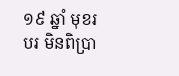១៩ ឆ្នាំ មុខរបរ មិនពិប្រា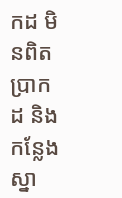កដ មិនពិតប្រាកដ និងកន្លែងស្នា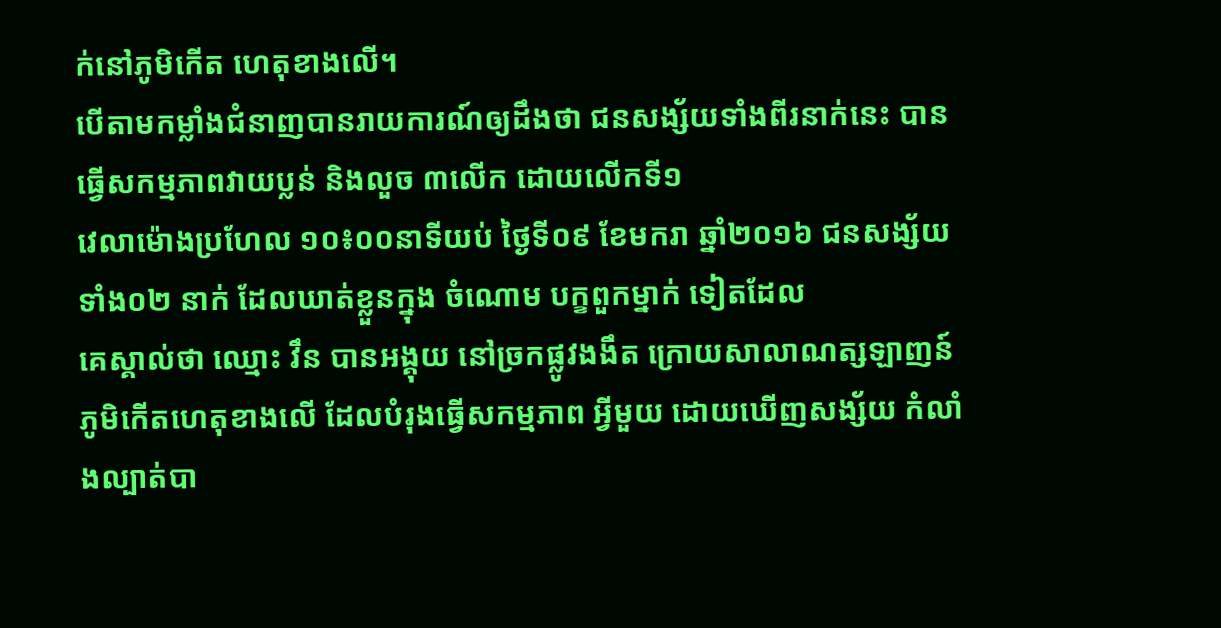ក់នៅភូមិកើត ហេតុខាងលើ។
បើតាមកម្លាំងជំនាញបានរាយការណ៍ឲ្យដឹងថា ជនសង្ស័យទាំងពីរនាក់នេះ បានធ្វើសកម្មភាពវាយប្លន់ និងលួច ៣លើក ដោយលើកទី១
វេលាម៉ោងប្រហែល ១០៖០០នាទីយប់ ថ្ងៃទី០៩ ខែមករា ឆ្នាំ២០១៦ ជនសង្ស័យ ទាំង០២ នាក់ ដែលឃាត់ខ្លួនក្នុង ចំណោម បក្ខពួកម្នាក់ ទៀតដែល
គេស្គាល់ថា ឈ្មោះ វឹន បានអង្គុយ នៅច្រកផ្លូវងងឹត ក្រោយសាលាណត្សឡាញន៍ ភូមិកើតហេតុខាងលើ ដែលបំរុងធ្វើសកម្មភាព អ្វីមួយ ដោយឃើញសង្ស័យ កំលាំងល្បាត់បា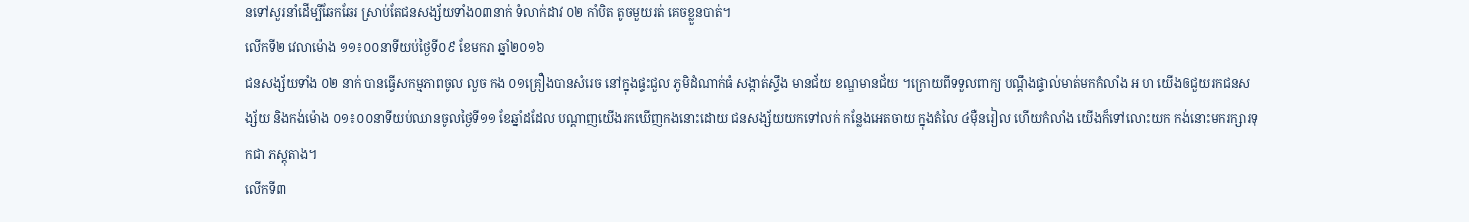នទៅសួរនាំដើម្បីឆែកឆែរ ស្រាប់តែជនសង្ស័យទាំង០៣នាក់ ទំលាក់ដាវ ០២ កាំបិត តូចមួយរត់ គេចខ្លួនបាត់។
លើកទី២ វេលាម៉ោង ១១៖០០នាទីយប់ថ្ងៃទី០៩ ខែមករា ឆ្នាំ២០១៦
ជនសង្ស័យទាំង ០២ នាក់ បានធ្វើសកម្មភាពចូល លួច កង ០១គ្រឿងបានសំរេច នៅក្នុងផ្ទះជួល ភូមិដំណាក់ធំ សង្កាត់ស្ទឹង មានជ័យ ខណ្ឌមានជ័យ ។ក្រោយពីទទួលពាក្យ បណ្តឹងផ្ទាល់មាត់មកកំលាំង អ ហ យើងឲជួយរកជនសង្ស័យ និងកង់ម៉ោង ០១៖០០នាទីយប់ឈានចូលថ្ងៃទី១១ ខែឆ្នាំដដែល បណ្ដាញយើងរកឃើញកងនោះដោយ ជនសង្ស័យយកទៅលក់ កន្លែងអេតចាយ ក្នុងតំលៃ ៤ម៉ឺនរៀល ហើយកំលាំង យើងក៏ទៅលោះយក កង់នោះមករក្សារទុកជា ភស្តុតាង។
លើកទី៣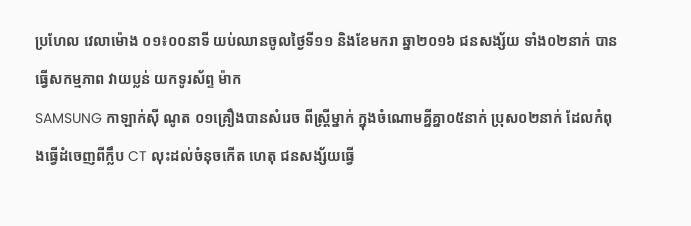ប្រហែល វេលាម៉ោង ០១៖០០នាទី យប់ឈានចូលថ្ងៃទី១១ និងខែមករា ឆ្នា២០១៦ ជនសង្ស័យ ទាំង០២នាក់ បានធ្វើសកម្មភាព វាយប្លន់ យកទូរស័ព្ទ ម៉ាក
SAMSUNG កាឡាក់ស៊ី ណូត ០១គ្រឿងបានសំរេច ពីស្ត្រីម្នាក់ ក្នុងចំណោមគ្នីគ្នា០៥នាក់ ប្រុស០២នាក់ ដែលកំពុងធ្វើដំចេញពីក្លឹប CT លុះដល់ចំនុចកើត ហេតុ ជនសង្ស័យធ្វើ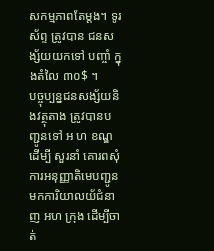សកម្មភាពតែម្ដង។ ទូរស័ព្ទ ត្រូវបាន ជនសង្ស័យយកទៅ បញ្ចាំ ក្នុងតំលៃ ៣០$ ។
បច្ចុប្បន្នជនសង្ស័យនិងវត្ថុតាង ត្រូវបានបញ្ជូនទៅ អ ហ ខណ្ឌដើម្បី សួរនាំ គោរពសុំការអនុញ្ញាតិមេបញ្ជូនមកការិយាលយ័ជំនាញ អហ ក្រុង ដើម្បីចាត់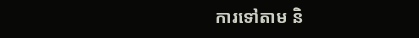ការទៅតាម និ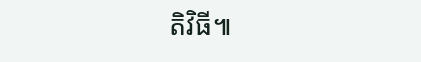តិវិធី៕